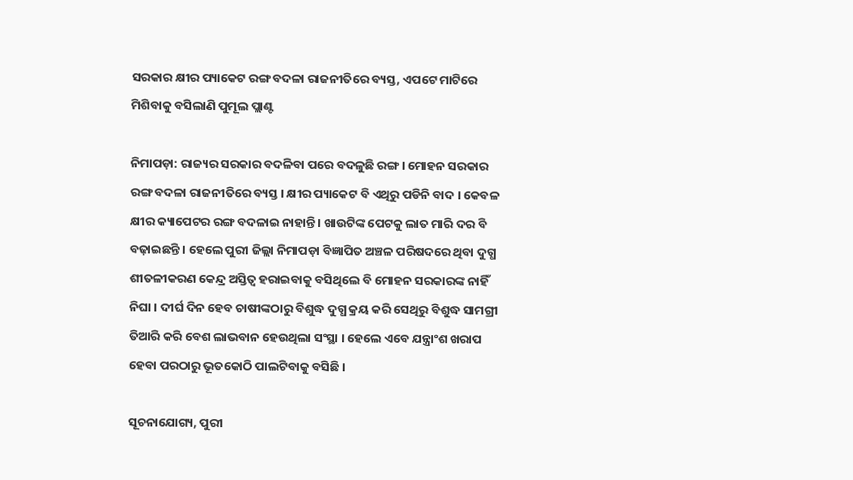ସରକାର କ୍ଷୀର ପ୍ୟାକେଟ ରଙ୍ଗ ବଦଳା ରାଜନୀତିରେ ବ୍ୟସ୍ତ, ଏପଟେ ମାଟିରେ ମିଶିବାକୁ ବସିଲାଣି ପୁମୂଲ ପ୍ଲାଣ୍ଟ

ନିମାପଡ଼ା: ରାଜ୍ୟର ସରକାର ବଦଳିବା ପରେ ବଦଳୁଛି ରଙ୍ଗ । ମୋହନ ସରକାର ରଙ୍ଗ ବଦଳା ରାଜନୀତିରେ ବ୍ୟସ୍ତ । କ୍ଷୀର ପ୍ୟାକେଟ ବି ଏଥିରୁ ପଡିନି ବାଦ । କେବଳ କ୍ଷୀର କ୍ୟାପେଟର ରଙ୍ଗ ବଦଳାଇ ନାହାନ୍ତି । ଖାଉଟିଙ୍କ ପେଟକୁ ଲାତ ମାରି ଦର ବି ବଢ଼ାଇଛନ୍ତି । ହେଲେ ପୁରୀ ଜିଲ୍ଲା ନିମାପଡ଼ା ବିଜ୍ଞାପିତ ଅଞ୍ଚଳ ପରିଷଦରେ ଥିବା ଦୁଗ୍ଧ ଶୀତଳୀକରଣ କେନ୍ଦ୍ର ଅସ୍ତିତ୍ବ ହରାଇବାକୁ ବସିଥିଲେ ବି ମୋହନ ସରକାରଙ୍କ ନାହିଁ ନିଘା । ଦୀର୍ଘ ଦିନ ହେବ ଚାଷୀଙ୍କଠାରୁ ବିଶୁଦ୍ଧ ଦୁଗ୍ଧ କ୍ରୟ କରି ସେଥିରୁ ବିଶୁଦ୍ଧ ସାମଗ୍ରୀ ତିଆରି କରି ବେଶ ଲାଭବାନ ହେଉଥିଲା ସଂସ୍ଥା । ହେଲେ ଏବେ ଯନ୍ତ୍ରାଂଶ ଖରାପ ହେବା ପରଠାରୁ ଭୂତକୋଠି ପାଲଟିବାକୁ ବସିଛି ।

ସୂଚନାଯୋଗ୍ୟ, ପୁରୀ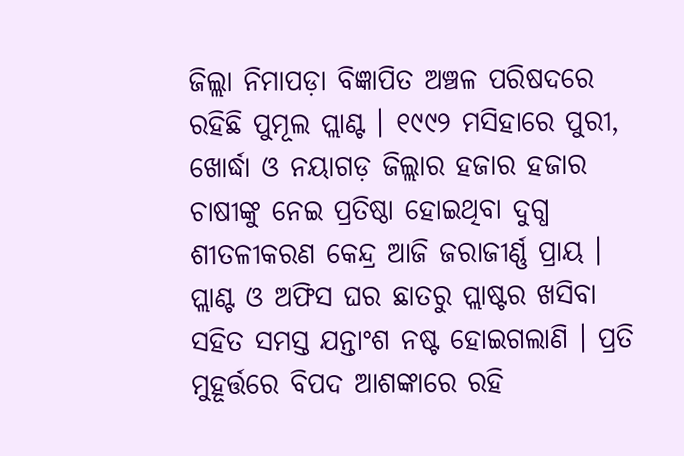ଜିଲ୍ଲା ନିମାପଡ଼ା ବିଜ୍ଞାପିତ ଅଞ୍ଚଳ ପରିଷଦରେ ରହିଛି ପୁମୂଲ ପ୍ଲାଣ୍ଟ । ୧୯୯୨ ମସିହାରେ ପୁରୀ, ଖୋର୍ଦ୍ଧା ଓ ନୟାଗଡ଼ ଜିଲ୍ଲାର ହଜାର ହଜାର ଚାଷୀଙ୍କୁ ନେଇ ପ୍ରତିଷ୍ଠା ହୋଇଥିବା ଦୁଗ୍ଧ ଶୀତଳୀକରଣ କେନ୍ଦ୍ର ଆଜି ଜରାଜୀର୍ଣ୍ଣ ପ୍ରାୟ । ପ୍ଲାଣ୍ଟ ଓ ଅଫିସ ଘର ଛାତରୁ ପ୍ଲାଷ୍ଟର ଖସିବା ସହିତ ସମସ୍ତ ଯନ୍ତାଂଶ ନଷ୍ଟ ହୋଇଗଲାଣି । ପ୍ରତି ମୁହୂର୍ତ୍ତରେ ବିପଦ ଆଶଙ୍କାରେ ରହି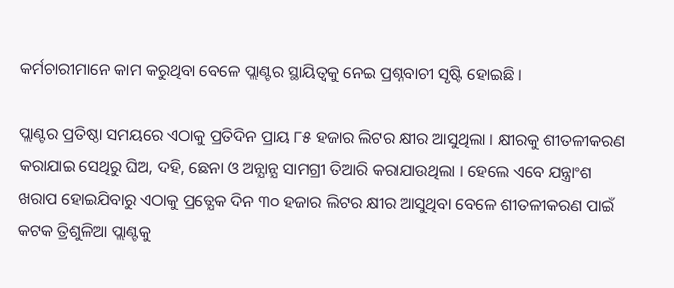କର୍ମଚାରୀମାନେ କାମ କରୁଥିବା ବେଳେ ପ୍ଲାଣ୍ଟର ସ୍ଥାୟିତ୍ବକୁ ନେଇ ପ୍ରଶ୍ନବାଚୀ ସୃଷ୍ଟି ହୋଇଛି ।

ପ୍ଲାଣ୍ଟର ପ୍ରତିଷ୍ଠା ସମୟରେ ଏଠାକୁ ପ୍ରତିଦିନ ପ୍ରାୟ ୮୫ ହଜାର ଲିଟର କ୍ଷୀର ଆସୁଥିଲା । କ୍ଷୀରକୁ ଶୀତଳୀକରଣ କରାଯାଇ ସେଥିରୁ ଘିଅ, ଦହି, ଛେନା ଓ ଅନ୍ଯାନ୍ଯ ସାମଗ୍ରୀ ତିଆରି କରାଯାଉଥିଲା । ହେଲେ ଏବେ ଯନ୍ତ୍ରାଂଶ ଖରାପ ହୋଇଯିବାରୁ ଏଠାକୁ ପ୍ରତ୍ଯେକ ଦିନ ୩୦ ହଜାର ଲିଟର କ୍ଷୀର ଆସୁଥିବା ବେଳେ ଶୀତଳୀକରଣ ପାଇଁ କଟକ ତ୍ରିଶୁଳିଆ ପ୍ଲାଣ୍ଟକୁ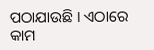ପଠାଯାଉଛି । ଏଠାରେ କାମ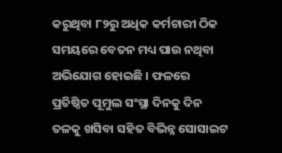କରୁଥିବା ୮୨ରୁ ଅଧିକ କର୍ମଚାରୀ ଠିକ ସମୟରେ ବେତନ ମଧ୍ୟ ପାଉ ନଥିବା ଅଭିଯୋଗ ହୋଇଛି । ଫଳରେ ପ୍ରତିଷ୍ଠିତ ପୂମୁଲ ସଂସ୍ଥା ଦିନକୁ ଦିନ ତଳକୁ ଖସିବା ସହିତ ବିଭିନ୍ନ ସୋସାଇଟ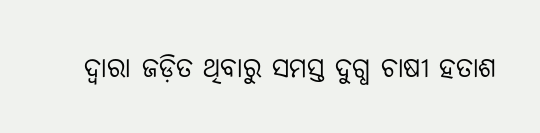ଦ୍ଵାରା ଜଡ଼ିତ ଥିବାରୁ ସମସ୍ତ ଦୁଗ୍ଧ ଚାଷୀ ହତାଶ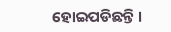ହୋଇପଡିଛନ୍ତି ।